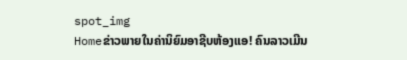spot_img
Homeຂ່າວພາຍໃນຄ່ານິຍົມອາຊີບຫ້ອງແອ! ຄົນລາວເມີນ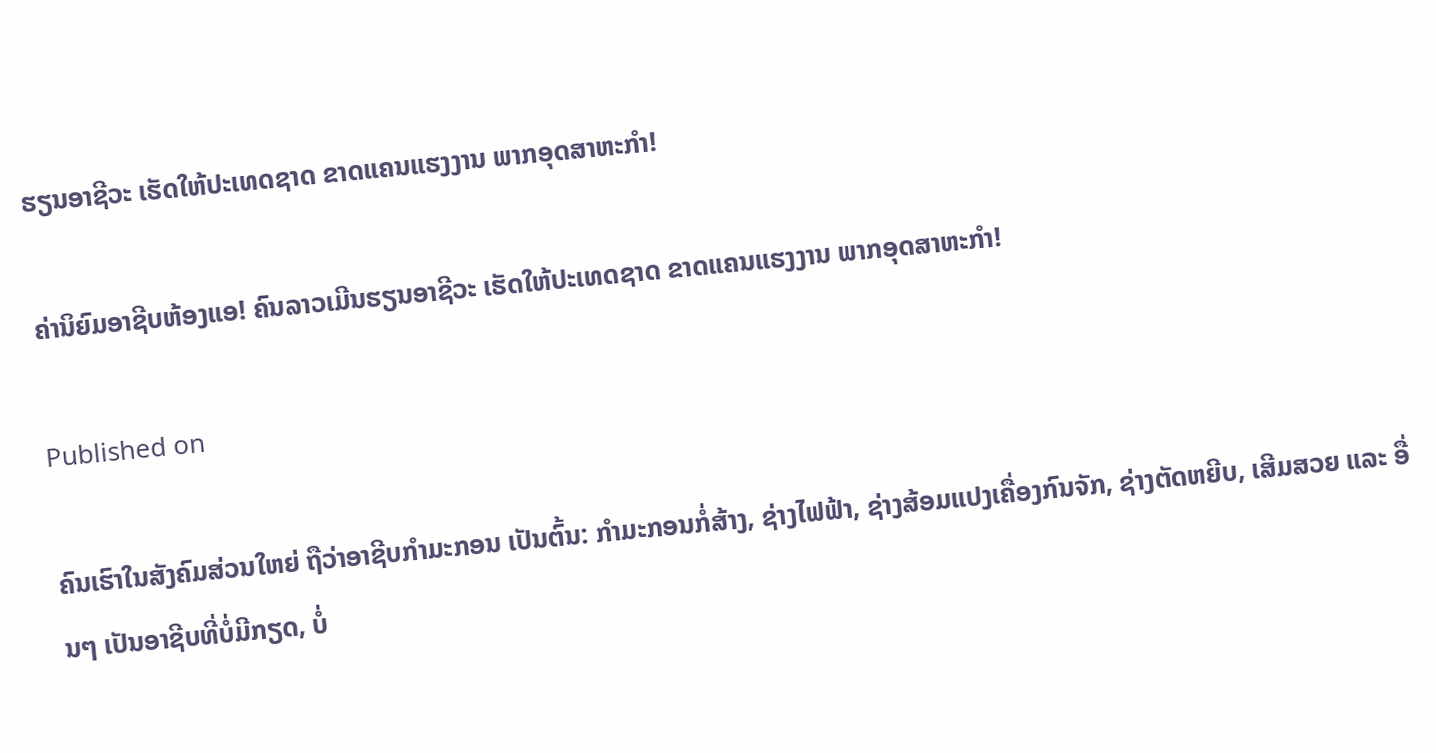ຮຽນອາຊີວະ ເຮັດໃຫ້ປະເທດຊາດ ຂາດແຄນແຮງງານ ພາກອຸດສາຫະກຳ!

ຄ່ານິຍົມອາຊີບຫ້ອງແອ! ຄົນລາວເມີນຮຽນອາຊີວະ ເຮັດໃຫ້ປະເທດຊາດ ຂາດແຄນແຮງງານ ພາກອຸດສາຫະກຳ!

Published on

ຄົນເຮົາໃນສັງຄົມສ່ວນໃຫຍ່ ຖືວ່າອາຊີບກຳມະກອນ ເປັນຕົ້ນ: ກຳມະກອນກໍ່ສ້າງ, ຊ່າງໄຟຟ້າ, ຊ່າງສ້ອມແປງເຄື່ອງກົນຈັກ, ຊ່າງຕັດຫຍີບ, ເສີມສວຍ ແລະ ອື່ນໆ ເປັນອາຊີບທີ່ບໍ່ມີກຽດ, ບໍ່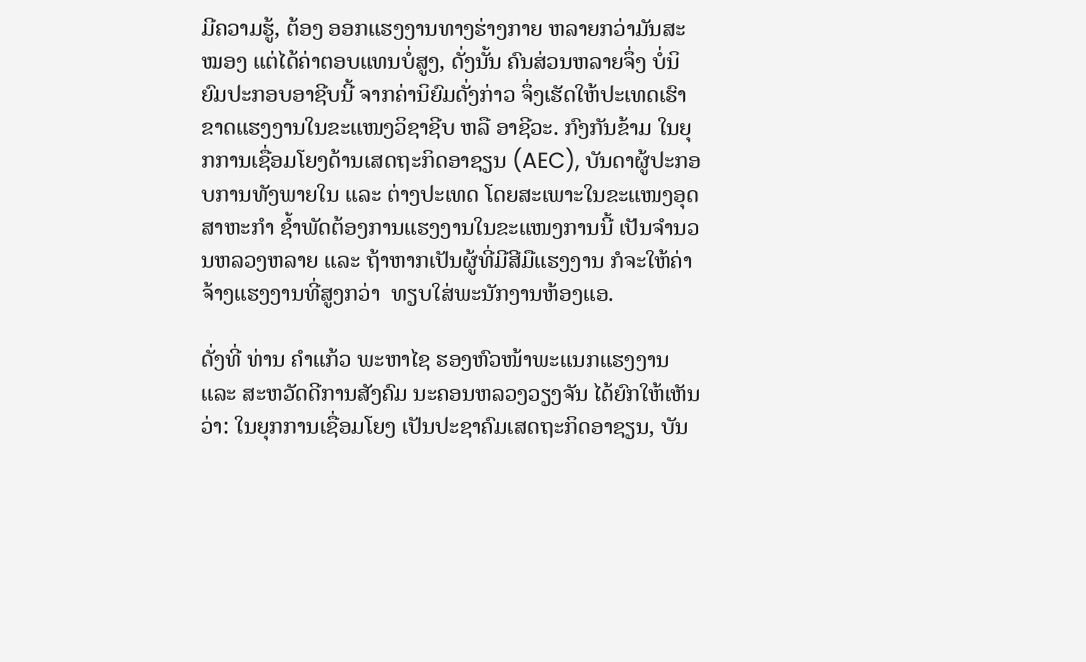ມີຄວາມຮູ້, ຕ້ອງ ອອກແຮງງານທາງຮ່າງກາຍ ຫລາຍກວ່າມັນສະໝອງ ແຕ່ໄດ້ຄ່າຕອບແທນບໍ່ສູງ, ດັ່ງນັ້ນ ຄົນສ່ວນຫລາຍຈຶ່ງ ບໍ່ນິຍົມປະກອບອາຊີບນີ້ ຈາກຄ່ານິຍົມດັ່ງກ່າວ ຈຶ່ງເຮັດໃຫ້ປະເທດເຮົາ ຂາດແຮງງານໃນຂະແໜງວິຊາຊີບ ຫລື ອາຊີວະ. ກົງກັນຂ້າມ ໃນຍຸກການເຊື່ອມໂຍງດ້ານເສດຖະກິດອາຊຽນ (AEC), ບັນດາຜູ້ປະກອບການທັງພາຍໃນ ແລະ ຕ່າງປະເທດ ໂດຍສະເພາະໃນຂະແໜງອຸດສາຫະກຳ ຊ້ຳພັດຕ້ອງການແຮງງານໃນຂະແໜງການນີ້ ເປັນຈຳນວນຫລວງຫລາຍ ແລະ ຖ້າຫາກເປັນຜູ້ທີ່ມີສີມືແຮງງານ ກໍຈະໃຫ້ຄ່າຈ້າງແຮງງານທີ່ສູງກວ່າ  ທຽບໃສ່ພະນັກງານຫ້ອງແອ.

ດັ່ງທີ່ ທ່ານ ຄຳແກ້ວ ພະຫາໄຊ ຮອງຫົວໜ້າພະແນກແຮງງານ ແລະ ສະຫວັດດີການສັງຄົມ ນະຄອນຫລວງວຽງຈັນ ໄດ້ຍົກໃຫ້ເຫັນວ່າ: ໃນຍຸກການເຊື່ອມໂຍງ ເປັນປະຊາຄົມເສດຖະກິດອາຊຽນ, ບັນ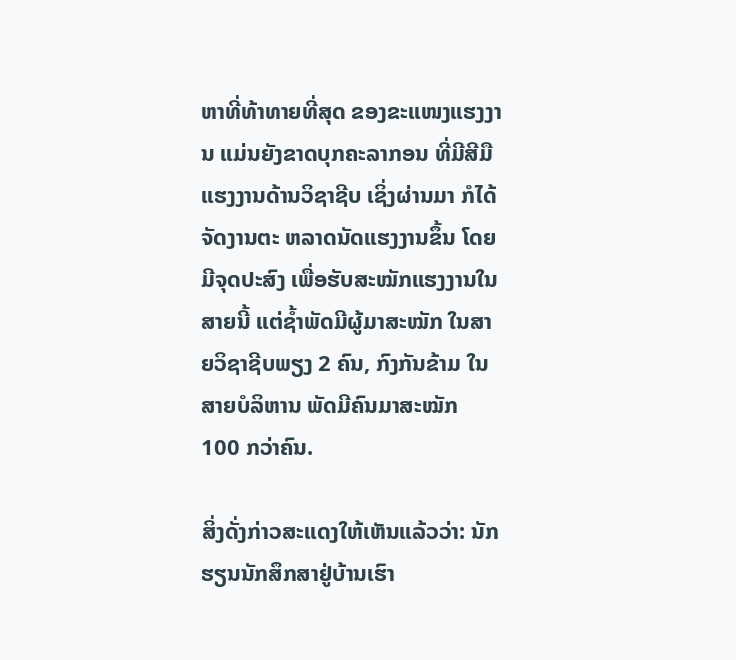ຫາທີ່ທ້າທາຍທີ່ສຸດ ຂອງຂະແໜງແຮງງານ ແມ່ນຍັງຂາດບຸກຄະລາກອນ ທີ່ມີສີມືແຮງງານດ້ານວິຊາຊີບ ເຊິ່ງຜ່ານມາ ກໍໄດ້ຈັດງານຕະ ຫລາດນັດແຮງງານຂຶ້ນ ໂດຍມີຈຸດປະສົງ ເພື່ອຮັບສະໝັກແຮງງານໃນສາຍນີ້ ແຕ່ຊ້ຳພັດມີຜູ້ມາສະໝັກ ໃນສາຍວິຊາຊີບພຽງ 2 ຄົນ, ກົງກັນຂ້າມ ໃນສາຍບໍລິຫານ ພັດມີຄົນມາສະໝັກ 100 ກວ່າຄົນ.

ສິ່ງດັ່ງກ່າວສະແດງໃຫ້ເຫັນແລ້ວວ່າ: ນັກຮຽນນັກສຶກສາຢູ່ບ້ານເຮົາ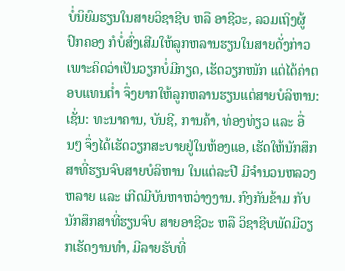ບໍ່ນິຍົມຮຽນໃນສາຍວິຊາຊີບ ຫລື ອາຊີວະ, ລວມເຖິງຜູ້ປົກຄອງ ກໍບໍ່ສົ່ງເສີມໃຫ້ລູກຫລານຮຽນໃນສາຍດັ່ງກ່າວ ເພາະຄິດວ່າເປັນວຽກບໍ່ມີກຽດ, ເຮັດວຽກໜັກ ແຕ່ໄດ້ຄ່າຕອບແທນຕໍ່າ ຈຶ່ງຍາກໃຫ້ລູກຫລານຮຽນແຕ່ສາຍບໍລິຫານ: ເຊັ່ນ: ທະນາຄານ, ບັນຊີ, ການຄ້າ, ທ່ອງທ່ຽວ ແລະ ອື່ນໆ ຈຶ່ງໄດ້ເຮັດວຽກສະບາຍຢູ່ໃນຫ້ອງແອ, ເຮັດໃຫ້ນັກສຶກສາທີ່ຮຽນຈົບສາຍບໍລິຫານ ໃນແຕ່ລະປີ ມີຈຳນວນຫລວງຫລາຍ ແລະ ເກີດມີບັນຫາຫວ່າງງານ. ກົງກັນຂ້າມ ກັບນັກສຶກສາທີ່ຮຽນຈົບ ສາຍອາຊີວະ ຫລື ວິຊາຊີບພັດມີວຽກເຮັດງານທຳ, ມີລາຍຮັບທີ່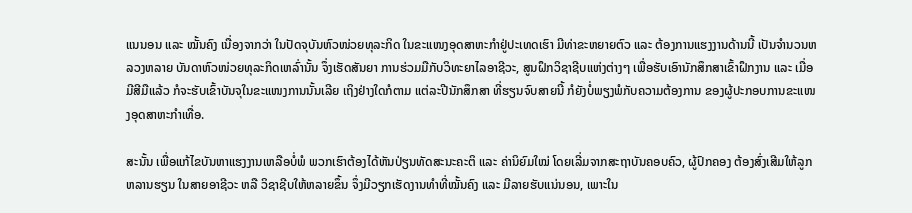ແນນອນ ແລະ ໝັ້ນຄົງ ເນື່ອງຈາກວ່າ ໃນປັດຈຸບັນຫົວໜ່ວຍທຸລະກິດ ໃນຂະແໜງອຸດສາຫະກຳຢູ່ປະເທດເຮົາ ມີທ່າຂະຫຍາຍຕົວ ແລະ ຕ້ອງການແຮງງານດ້ານນີ້ ເປັນຈຳນວນຫລວງຫລາຍ ບັນດາຫົວໜ່ວຍທຸລະກິດເຫລົ່ານັ້ນ ຈຶ່ງເຮັດສັນຍາ ການຮ່ວມມືກັບວິທະຍາໄລອາຊີວະ, ສູນຝຶກວິຊາຊີບແຫ່ງຕ່າງໆ ເພື່ອຮັບເອົານັກສຶກສາເຂົ້າຝຶກງານ ແລະ ເມື່ອມີສີມືແລ້ວ ກໍຈະຮັບເຂົ້າບັນຈຸໃນຂະແໜງການນັ້ນເລີຍ ເຖິງຢ່າງໃດກໍຕາມ ແຕ່ລະປີນັກສຶກສາ ທີ່ຮຽນຈົບສາຍນີ້ ກໍຍັງບໍ່ພຽງພໍກັບຄວາມຕ້ອງການ ຂອງຜູ້ປະກອບການຂະແໜງອຸດສາຫະກຳເທື່ອ.

ສະນັ້ນ ເພື່ອແກ້ໄຂບັນຫາແຮງງານເຫລືອບໍ່ພໍ ພວກເຮົາຕ້ອງໄດ້ຫັນປ່ຽນທັດສະນະຄະຕິ ແລະ ຄ່ານິຍົມໃໝ່ ໂດຍເລີ່ມຈາກສະຖາບັນຄອບຄົວ, ຜູ້ປົກຄອງ ຕ້ອງສົ່ງເສີມໃຫ້ລູກຫລານຮຽນ ໃນສາຍອາຊີວະ ຫລື ວິຊາຊີບໃຫ້ຫລາຍຂຶ້ນ ຈຶ່ງມີວຽກເຮັດງານທຳທີ່ໝັ້ນຄົງ ແລະ ມີລາຍຮັບແນ່ນອນ, ເພາະໃນ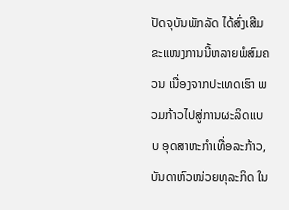ປັດຈຸບັນພັກລັດ ໄດ້ສົ່ງເສີມຂະແໜງການນີ້ຫລາຍພໍສົມຄວນ ເນື່ອງຈາກປະເທດເຮົາ ພວມກ້າວໄປສູ່ການຜະລິດແບບ ອຸດສາຫະກຳເທື່ອລະກ້າວ, ບັນດາຫົວໜ່ວຍທຸລະກິດ ໃນ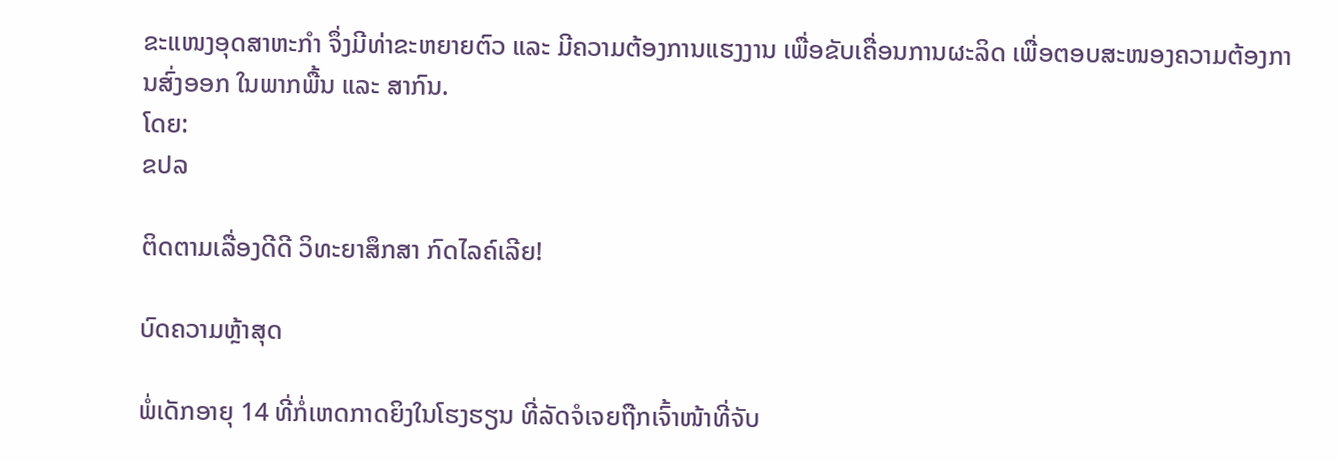ຂະແໜງອຸດສາຫະກຳ ຈຶ່ງມີທ່າຂະຫຍາຍຕົວ ແລະ ມີຄວາມຕ້ອງການແຮງງານ ເພື່ອຂັບເຄື່ອນການຜະລິດ ເພື່ອຕອບສະໜອງຄວາມຕ້ອງການສົ່ງອອກ ໃນພາກພື້ນ ແລະ ສາກົນ.
ໂດຍ:
ຂປລ

ຕິດຕາມເລື່ອງດີດີ ວິທະຍາສຶກສາ ກົດໄລຄ໌ເລີຍ!

ບົດຄວາມຫຼ້າສຸດ

ພໍ່ເດັກອາຍຸ 14 ທີ່ກໍ່ເຫດກາດຍິງໃນໂຮງຮຽນ ທີ່ລັດຈໍເຈຍຖືກເຈົ້າໜ້າທີ່ຈັບ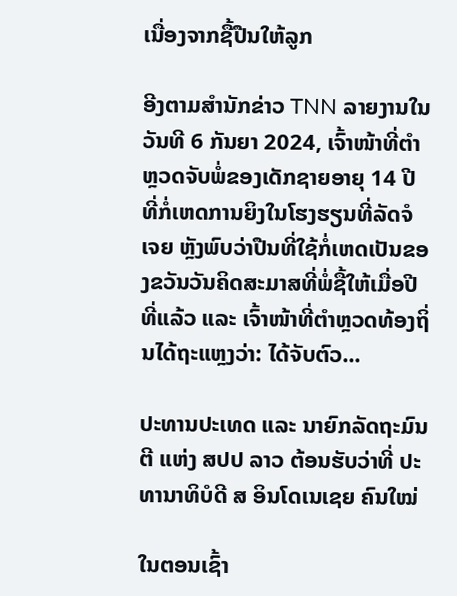ເນື່ອງຈາກຊື້ປືນໃຫ້ລູກ

ອີງຕາມສຳນັກຂ່າວ TNN ລາຍງານໃນວັນທີ 6 ກັນຍາ 2024, ເຈົ້າໜ້າທີ່ຕຳຫຼວດຈັບພໍ່ຂອງເດັກຊາຍອາຍຸ 14 ປີ ທີ່ກໍ່ເຫດການຍິງໃນໂຮງຮຽນທີ່ລັດຈໍເຈຍ ຫຼັງພົບວ່າປືນທີ່ໃຊ້ກໍ່ເຫດເປັນຂອງຂວັນວັນຄິດສະມາສທີ່ພໍ່ຊື້ໃຫ້ເມື່ອປີທີ່ແລ້ວ ແລະ ເຈົ້າໜ້າທີ່ຕຳຫຼວດທ້ອງຖິ່ນໄດ້ຖະແຫຼງວ່າ: ໄດ້ຈັບຕົວ...

ປະທານປະເທດ ແລະ ນາຍົກລັດຖະມົນຕີ ແຫ່ງ ສປປ ລາວ ຕ້ອນຮັບວ່າທີ່ ປະທານາທິບໍດີ ສ ອິນໂດເນເຊຍ ຄົນໃໝ່

ໃນຕອນເຊົ້າ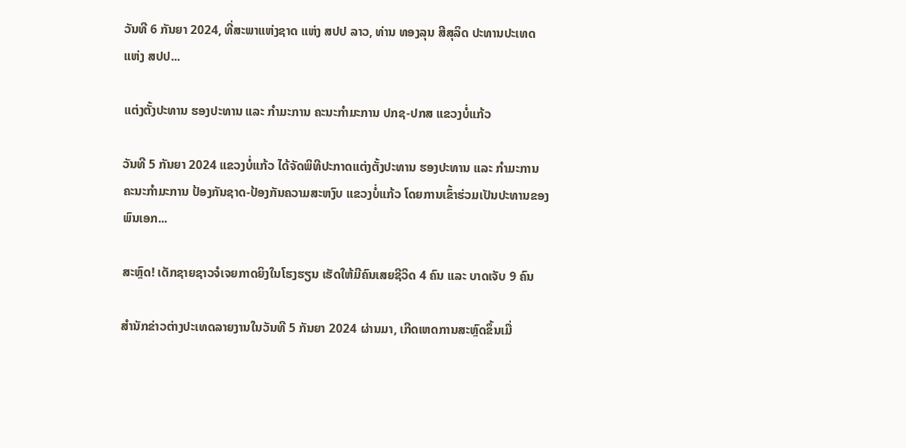ວັນທີ 6 ກັນຍາ 2024, ທີ່ສະພາແຫ່ງຊາດ ແຫ່ງ ສປປ ລາວ, ທ່ານ ທອງລຸນ ສີສຸລິດ ປະທານປະເທດ ແຫ່ງ ສປປ...

ແຕ່ງຕັ້ງປະທານ ຮອງປະທານ ແລະ ກຳມະການ ຄະນະກຳມະການ ປກຊ-ປກສ ແຂວງບໍ່ແກ້ວ

ວັນທີ 5 ກັນຍາ 2024 ແຂວງບໍ່ແກ້ວ ໄດ້ຈັດພິທີປະກາດແຕ່ງຕັ້ງປະທານ ຮອງປະທານ ແລະ ກຳມະການ ຄະນະກຳມະການ ປ້ອງກັນຊາດ-ປ້ອງກັນຄວາມສະຫງົບ ແຂວງບໍ່ແກ້ວ ໂດຍການເຂົ້າຮ່ວມເປັນປະທານຂອງ ພົນເອກ...

ສະຫຼົດ! ເດັກຊາຍຊາວຈໍເຈຍກາດຍິງໃນໂຮງຮຽນ ເຮັດໃຫ້ມີຄົນເສຍຊີວິດ 4 ຄົນ ແລະ ບາດເຈັບ 9 ຄົນ

ສຳນັກຂ່າວຕ່າງປະເທດລາຍງານໃນວັນທີ 5 ກັນຍາ 2024 ຜ່ານມາ, ເກີດເຫດການສະຫຼົດຂຶ້ນເມື່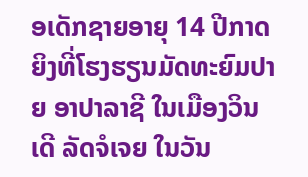ອເດັກຊາຍອາຍຸ 14 ປີກາດຍິງທີ່ໂຮງຮຽນມັດທະຍົມປາຍ ອາປາລາຊີ ໃນເມືອງວິນເດີ ລັດຈໍເຈຍ ໃນວັນ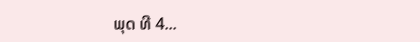ພຸດ ທີ 4...